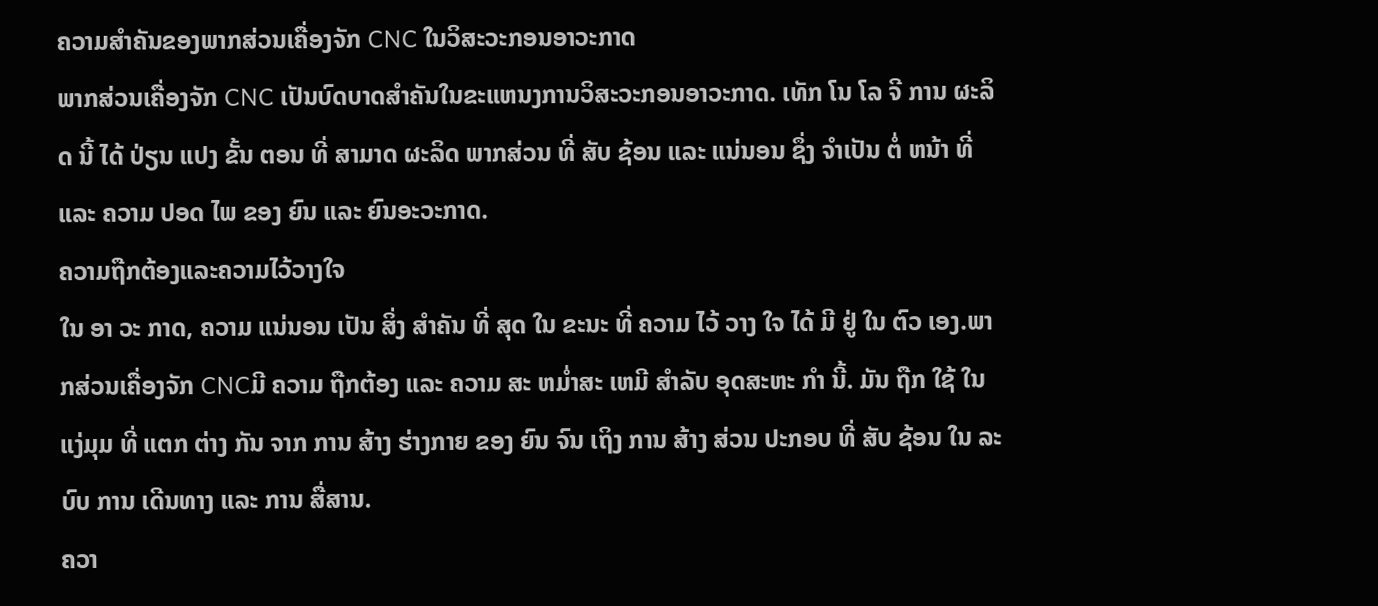ຄວາມສໍາຄັນຂອງພາກສ່ວນເຄື່ອງຈັກ CNC ໃນວິສະວະກອນອາວະກາດ
ພາກສ່ວນເຄື່ອງຈັກ CNC ເປັນບົດບາດສໍາຄັນໃນຂະແຫນງການວິສະວະກອນອາວະກາດ. ເທັກ ໂນ ໂລ ຈີ ການ ຜະລິດ ນີ້ ໄດ້ ປ່ຽນ ແປງ ຂັ້ນ ຕອນ ທີ່ ສາມາດ ຜະລິດ ພາກສ່ວນ ທີ່ ສັບ ຊ້ອນ ແລະ ແນ່ນອນ ຊຶ່ງ ຈໍາເປັນ ຕໍ່ ຫນ້າ ທີ່ ແລະ ຄວາມ ປອດ ໄພ ຂອງ ຍົນ ແລະ ຍົນອະວະກາດ.
ຄວາມຖືກຕ້ອງແລະຄວາມໄວ້ວາງໃຈ
ໃນ ອາ ວະ ກາດ, ຄວາມ ແນ່ນອນ ເປັນ ສິ່ງ ສໍາຄັນ ທີ່ ສຸດ ໃນ ຂະນະ ທີ່ ຄວາມ ໄວ້ ວາງ ໃຈ ໄດ້ ມີ ຢູ່ ໃນ ຕົວ ເອງ.ພາກສ່ວນເຄື່ອງຈັກ CNCມີ ຄວາມ ຖືກຕ້ອງ ແລະ ຄວາມ ສະ ຫມ່ຳສະ ເຫມີ ສໍາລັບ ອຸດສະຫະ ກໍາ ນີ້. ມັນ ຖືກ ໃຊ້ ໃນ ແງ່ມຸມ ທີ່ ແຕກ ຕ່າງ ກັນ ຈາກ ການ ສ້າງ ຮ່າງກາຍ ຂອງ ຍົນ ຈົນ ເຖິງ ການ ສ້າງ ສ່ວນ ປະກອບ ທີ່ ສັບ ຊ້ອນ ໃນ ລະບົບ ການ ເດີນທາງ ແລະ ການ ສື່ສານ.
ຄວາ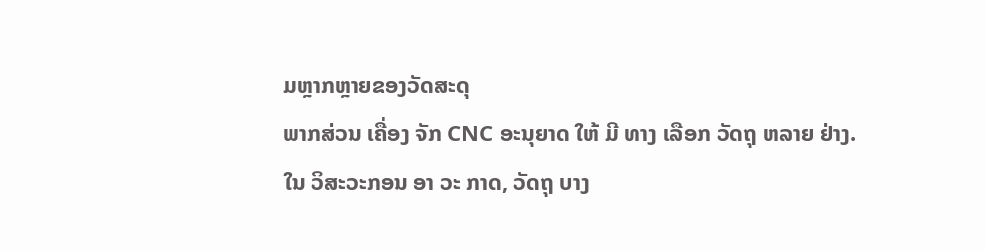ມຫຼາກຫຼາຍຂອງວັດສະດຸ
ພາກສ່ວນ ເຄື່ອງ ຈັກ CNC ອະນຸຍາດ ໃຫ້ ມີ ທາງ ເລືອກ ວັດຖຸ ຫລາຍ ຢ່າງ. ໃນ ວິສະວະກອນ ອາ ວະ ກາດ, ວັດຖຸ ບາງ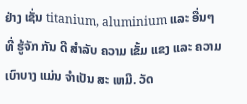ຢ່າງ ເຊັ່ນ titanium, aluminium ແລະ ອື່ນໆ ທີ່ ຮູ້ຈັກ ກັນ ດີ ສໍາລັບ ຄວາມ ເຂັ້ມ ແຂງ ແລະ ຄວາມ ເບົາບາງ ແມ່ນ ຈໍາເປັນ ສະ ເຫມີ. ວັດ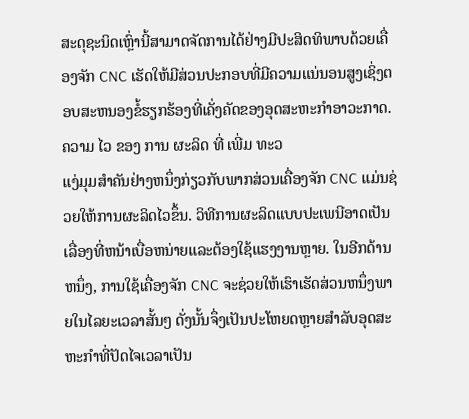ສະດຸຊະນິດເຫຼົ່ານີ້ສາມາດຈັດການໄດ້ຢ່າງມີປະສິດທິພາບດ້ວຍເຄື່ອງຈັກ CNC ເຮັດໃຫ້ມີສ່ວນປະກອບທີ່ມີຄວາມແນ່ນອນສູງເຊິ່ງຕອບສະຫນອງຂໍ້ຮຽກຮ້ອງທີ່ເຄັ່ງຄັດຂອງອຸດສະຫະກໍາອາວະກາດ.
ຄວາມ ໄວ ຂອງ ການ ຜະລິດ ທີ່ ເພີ່ມ ທະວ
ແງ່ມຸມສໍາຄັນຢ່າງຫນຶ່ງກ່ຽວກັບພາກສ່ວນເຄື່ອງຈັກ CNC ແມ່ນຊ່ວຍໃຫ້ການຜະລິດໄວຂຶ້ນ. ວິທີການຜະລິດແບບປະເພນີອາດເປັນເລື່ອງທີ່ຫນ້າເບື່ອຫນ່າຍແລະຕ້ອງໃຊ້ແຮງງານຫຼາຍ. ໃນອີກດ້ານຫນຶ່ງ, ການໃຊ້ເຄື່ອງຈັກ CNC ຈະຊ່ວຍໃຫ້ເຮົາເຮັດສ່ວນຫນຶ່ງພາຍໃນໄລຍະເວລາສັ້ນໆ ດັ່ງນັ້ນຈຶ່ງເປັນປະໂຫຍດຫຼາຍສໍາລັບອຸດສະຫະກໍາທີ່ປັດໄຈເວລາເປັນ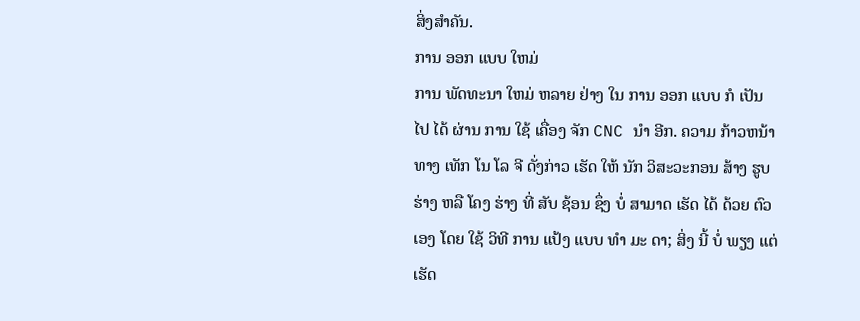ສິ່ງສໍາຄັນ.
ການ ອອກ ແບບ ໃຫມ່
ການ ພັດທະນາ ໃຫມ່ ຫລາຍ ຢ່າງ ໃນ ການ ອອກ ແບບ ກໍ ເປັນ ໄປ ໄດ້ ຜ່ານ ການ ໃຊ້ ເຄື່ອງ ຈັກ CNC ນໍາ ອີກ. ຄວາມ ກ້າວຫນ້າ ທາງ ເທັກ ໂນ ໂລ ຈີ ດັ່ງກ່າວ ເຮັດ ໃຫ້ ນັກ ວິສະວະກອນ ສ້າງ ຮູບ ຮ່າງ ຫລື ໂຄງ ຮ່າງ ທີ່ ສັບ ຊ້ອນ ຊຶ່ງ ບໍ່ ສາມາດ ເຮັດ ໄດ້ ດ້ວຍ ຕົວ ເອງ ໂດຍ ໃຊ້ ວິທີ ການ ແປ້ງ ແບບ ທໍາ ມະ ດາ; ສິ່ງ ນີ້ ບໍ່ ພຽງ ແຕ່ ເຮັດ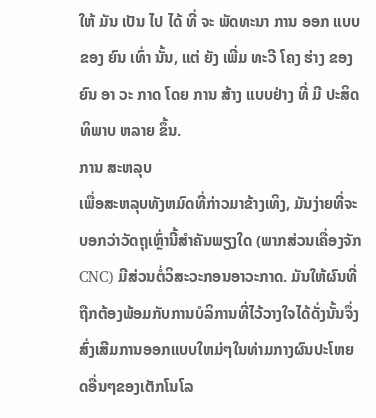ໃຫ້ ມັນ ເປັນ ໄປ ໄດ້ ທີ່ ຈະ ພັດທະນາ ການ ອອກ ແບບ ຂອງ ຍົນ ເທົ່າ ນັ້ນ, ແຕ່ ຍັງ ເພີ່ມ ທະວີ ໂຄງ ຮ່າງ ຂອງ ຍົນ ອາ ວະ ກາດ ໂດຍ ການ ສ້າງ ແບບຢ່າງ ທີ່ ມີ ປະສິດທິພາບ ຫລາຍ ຂຶ້ນ.
ການ ສະຫລຸບ
ເພື່ອສະຫລຸບທັງຫມົດທີ່ກ່າວມາຂ້າງເທິງ, ມັນງ່າຍທີ່ຈະບອກວ່າວັດຖຸເຫຼົ່ານີ້ສໍາຄັນພຽງໃດ (ພາກສ່ວນເຄື່ອງຈັກ CNC) ມີສ່ວນຕໍ່ວິສະວະກອນອາວະກາດ. ມັນໃຫ້ຜົນທີ່ຖືກຕ້ອງພ້ອມກັບການບໍລິການທີ່ໄວ້ວາງໃຈໄດ້ດັ່ງນັ້ນຈຶ່ງສົ່ງເສີມການອອກແບບໃຫມ່ໆໃນທ່າມກາງຜົນປະໂຫຍດອື່ນໆຂອງເຕັກໂນໂລ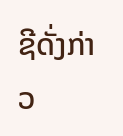ຊີດັ່ງກ່າວ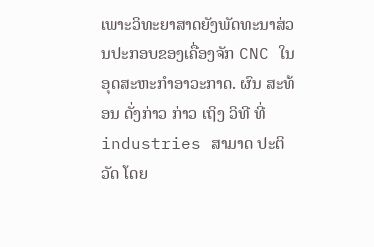ເພາະວິທະຍາສາດຍັງພັດທະນາສ່ວນປະກອບຂອງເຄື່ອງຈັກ CNC ໃນອຸດສະຫະກໍາອາວະກາດ. ຜົນ ສະທ້ອນ ດັ່ງກ່າວ ກ່າວ ເຖິງ ວິທີ ທີ່ industries ສາມາດ ປະຕິວັດ ໂດຍ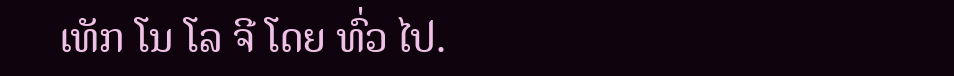ເທັກ ໂນ ໂລ ຈີ ໂດຍ ທົ່ວ ໄປ.